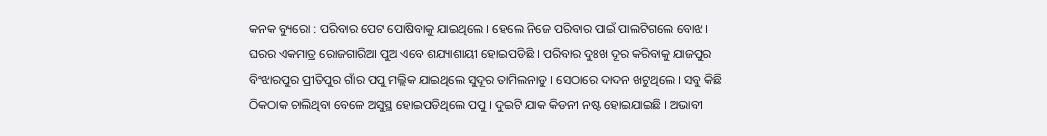କନକ ବ୍ୟୁରୋ : ପରିବାର ପେଟ ପୋଷିବାକୁ ଯାଇଥିଲେ । ହେଲେ ନିଜେ ପରିବାର ପାଇଁ ପାଲଟିଗଲେ ବୋଝ । ଘରର ଏକମାତ୍ର ରୋଜଗାରିଆ ପୁଅ ଏବେ ଶଯ୍ୟାଶାୟୀ ହୋଇପଡିଛି । ପରିବାର ଦୁଃଖ ଦୂର କରିବାକୁ ଯାଜପୁର ବିଂଝାରପୁର ପ୍ରୀତିପୁର ଗାଁର ପପୁ ମଲ୍ଲିକ ଯାଇଥିଲେ ସୁଦୂର ତାମିଲନାଡୁ । ସେଠାରେ ଦାଦନ ଖଟୁଥିଲେ । ସବୁ କିଛି ଠିକଠାକ ଚାଲିଥିବା ବେଳେ ଅସୁସ୍ଥ ହୋଇପଡିଥିଲେ ପପୁ । ଦୁଇଟି ଯାକ କିଡନୀ ନଷ୍ଟ ହୋଇଯାଇଛି । ଅଭାବୀ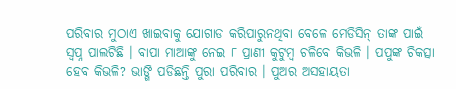ପରିବାର ମୁଠାଏ ଖାଇବାକୁ ଯୋଗାଡ କରିପାରୁନଥିବା ବେଳେ ମେଡିସିନ୍ ତାଙ୍କ ପାଇଁ ସ୍ୱପ୍ନ ପାଲଟିଛି । ବାପା ମାଆଙ୍କୁ ନେଇ ୮ ପ୍ରାଣୀ କୁଟୁମ୍ବ ଚଳିବେ କିଭଳି । ପପୁଙ୍କ ଚିକତ୍ସା ହେବ କିଭଳି? ଭାଙ୍ଗି ପଡିଛନ୍ତି ପୁରା ପରିବାର । ପୁଅର ଅସହାୟତା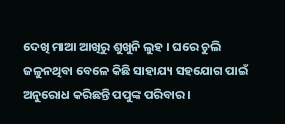ଦେଖି ମାଆ ଆଖିରୁ ଶୁଖୁନି ଲୁହ । ଘରେ ଚୁଲି ଜଳୁନଥିବା ବେଳେ କିଛି ସାହାଯ୍ୟ ସହଯୋଗ ପାଇଁ ଅନୁରୋଧ କରିଛନ୍ତି ପପୁଙ୍କ ପରିବାର ।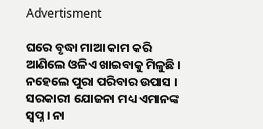Advertisment

ଘରେ ବୃଦ୍ଧା ମାଆ କାମ କରି ଆଣିଲେ ଓଳିଏ ଖାଇବାକୁ ମିଳୁଛି । ନହେଲେ ପୁରା ପରିବାର ଉପାସ । ସରକାରୀ ଯୋଜନା ମଧ୍ୟ ଏମାନଙ୍କ ସ୍ୱପ୍ନ । ନା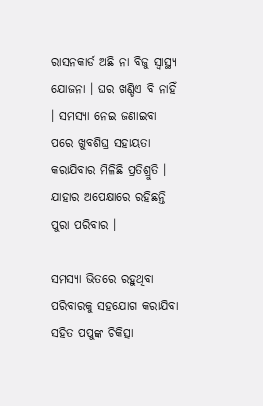ରାସନକାର୍ଡ ଅଛି ନା ବିଜୁ ସ୍ୱାସ୍ଥ୍ୟ ଯୋଜନା । ଘର ଖଣ୍ଡିଏ ବି ନାହିଁ । ସମସ୍ୟା ନେଇ ଜଣାଇବା ପରେ ଖୁବଶିଘ୍ର ସହାୟତା କରାଯିବାର ମିଳିଛି ପ୍ରତିଶ୍ରୁତି । ଯାହାର ଅପେକ୍ଷାରେ ରହିଛନ୍ତି ପୁରା ପରିବାର ।

ସମସ୍ୟା ଭିତରେ ରହୁଥିବା ପରିବାରକୁ ସହଯୋଗ କରାଯିବା ସହିତ ପପୁଙ୍କ ଚିକିତ୍ସା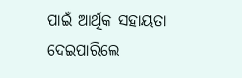ପାଇଁ ଆର୍ଥିକ ସହାୟତା ଦେଇପାରିଲେ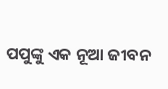ପପୁଙ୍କୁ ଏକ ନୂଆ ଜୀବନ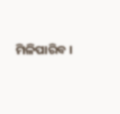ମିଳିପାରିବ ।